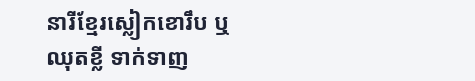នារីខ្មែរស្លៀកខោរឹប ឬឈុតខ្លី ទាក់ទាញ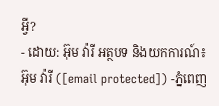អ្វី?
- ដោយ: អ៊ុម វ៉ារី អត្ថបទ និងយកការណ៍៖ អ៊ុម វ៉ារី ([email protected]) -ភ្នំពេញ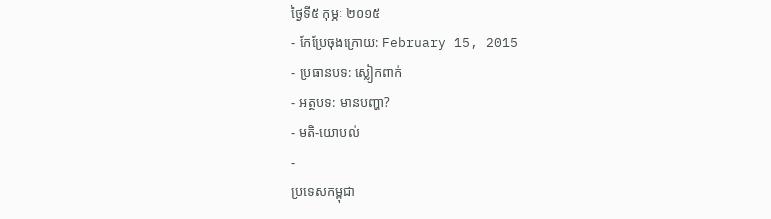ថ្ងៃទី៥ កុម្ភៈ ២០១៥
- កែប្រែចុងក្រោយ: February 15, 2015
- ប្រធានបទ: ស្លៀកពាក់
- អត្ថបទ: មានបញ្ហា?
- មតិ-យោបល់
-
ប្រទេសកម្ពុជា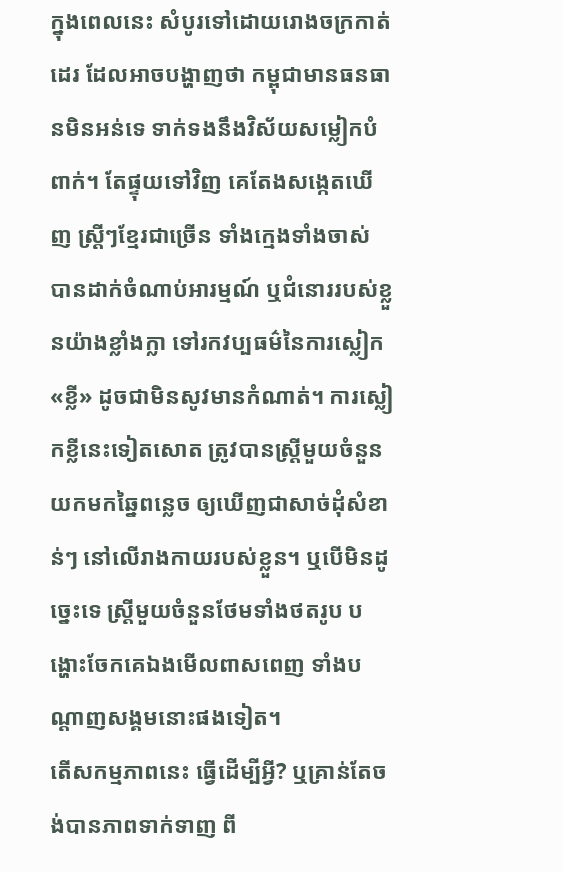ក្នុងពេលនេះ សំបូរទៅដោយរោងចក្រកាត់ដេរ ដែលអាចបង្ហាញថា កម្ពុជាមានធនធានមិនអន់ទេ ទាក់ទងនឹងវិស័យសម្លៀកបំពាក់។ តែផ្ទុយទៅវិញ គេតែងសង្កេតឃើញ ស្ត្រីៗខ្មែរជាច្រើន ទាំងក្មេងទាំងចាស់ បានដាក់ចំណាប់អារម្មណ៍ ឬជំនោររបស់ខ្លួនយ៉ាងខ្លាំងក្លា ទៅរកវប្បធម៌នៃការស្លៀក«ខ្លី» ដូចជាមិនសូវមានកំណាត់។ ការស្លៀកខ្លីនេះទៀតសោត ត្រូវបានស្ត្រីមួយចំនួន យកមកឆ្នៃពន្លេច ឲ្យឃើញជាសាច់ដុំសំខាន់ៗ នៅលើរាងកាយរបស់ខ្លួន។ ឬបើមិនដូច្នេះទេ ស្ត្រីមួយចំនួនថែមទាំងថតរូប បង្ហោះចែកគេឯងមើលពាសពេញ ទាំងបណ្ដាញសង្គមនោះផងទៀត។
តើសកម្មភាពនេះ ធ្វើដើម្បីអ្វី? ឬគ្រាន់តែចង់បានភាពទាក់ទាញ ពី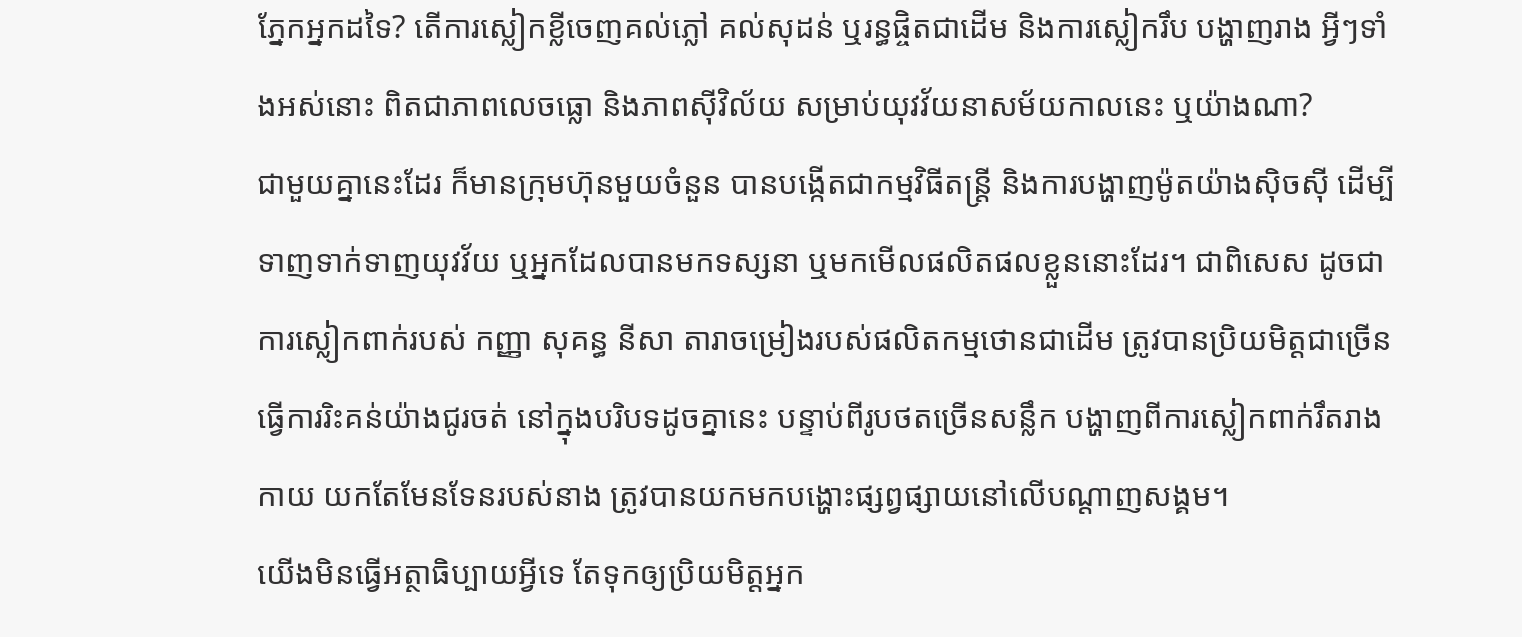ភ្នែកអ្នកដទៃ? តើការស្លៀកខ្លីចេញគល់ភ្លៅ គល់សុដន់ ឬរន្ធផ្ចិតជាដើម និងការស្លៀករឹប បង្ហាញរាង អ្វីៗទាំងអស់នោះ ពិតជាភាពលេចធ្លោ និងភាពស៊ីវិល័យ សម្រាប់យុវវ័យនាសម័យកាលនេះ ឬយ៉ាងណា?
ជាមួយគ្នានេះដែរ ក៏មានក្រុមហ៊ុនមួយចំនួន បានបង្កើតជាកម្មវិធីតន្រ្តី និងការបង្ហាញម៉ូតយ៉ាងស៊ិចស៊ី ដើម្បីទាញទាក់ទាញយុវវ័យ ឬអ្នកដែលបានមកទស្សនា ឬមកមើលផលិតផលខ្លួននោះដែរ។ ជាពិសេស ដូចជាការស្លៀកពាក់របស់ កញ្ញា សុគន្ធ នីសា តារាចម្រៀងរបស់ផលិតកម្មថោនជាដើម ត្រូវបានប្រិយមិត្តជាច្រើន ធ្វើការរិះគន់យ៉ាងជូរចត់ នៅក្នុងបរិបទដូចគ្នានេះ បន្ទាប់ពីរូបថតច្រើនសន្លឹក បង្ហាញពីការស្លៀកពាក់រឹតរាងកាយ យកតែមែនទែនរបស់នាង ត្រូវបានយកមកបង្ហោះផ្សព្វផ្សាយនៅលើបណ្ដាញសង្គម។
យើងមិនធ្វើអត្ថាធិប្បាយអ្វីទេ តែទុកឲ្យប្រិយមិត្តអ្នក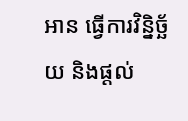អាន ធ្វើការវិន្និច្ឆ័យ និងផ្ដល់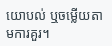យោបល់ ឬចម្លើយតាមការគួរ។